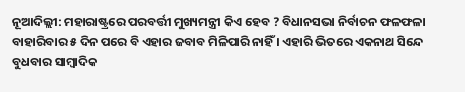ନୂଆଦିଲ୍ଲୀ: ମହାରାଷ୍ଟ୍ରରେ ପରବର୍ତ୍ତୀ ମୁଖ୍ୟମନ୍ତ୍ରୀ କିଏ ହେବ ? ବିଧାନସଭା ନିର୍ବାଚନ ଫଳଫଳା ବାହାରିବାର ୫ ଦିନ ପରେ ବି ଏହାର ଜବାବ ମିଳିପାରି ନାହିଁ । ଏହାରି ଭିତରେ ଏକନାଥ ସିନ୍ଦେ ବୁଧବାର ସାମ୍ୱାଦିକ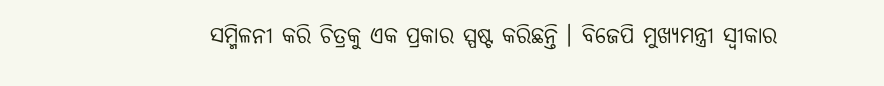ସମ୍ମିଳନୀ କରି ଚିତ୍ରକୁ ଏକ ପ୍ରକାର ସ୍ପଷ୍ଟ କରିଛନ୍ତି । ବିଜେପି ମୁଖ୍ୟମନ୍ତ୍ରୀ ସ୍ୱୀକାର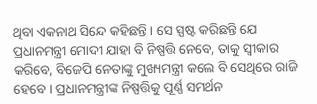ଥିବା ଏକନାଥ ସିନ୍ଦେ କହିଛନ୍ତି । ସେ ସ୍ପଷ୍ଟ କରିଛନ୍ତି ଯେ ପ୍ରଧାନମନ୍ତ୍ରୀ ମୋଦୀ ଯାହା ବି ନିଷ୍ପତ୍ତି ନେବେ, ତାକୁ ସ୍ୱୀକାର କରିବେ, ବିଜେପି ନେତାଙ୍କୁ ମୁଖ୍ୟମନ୍ତ୍ରୀ କଲେ ବି ସେଥିରେ ରାଜି ହେବେ । ପ୍ରଧାନମନ୍ତ୍ରୀଙ୍କ ନିଷ୍ପତ୍ତିକୁ ପୂର୍ଣ୍ଣ ସମର୍ଥନ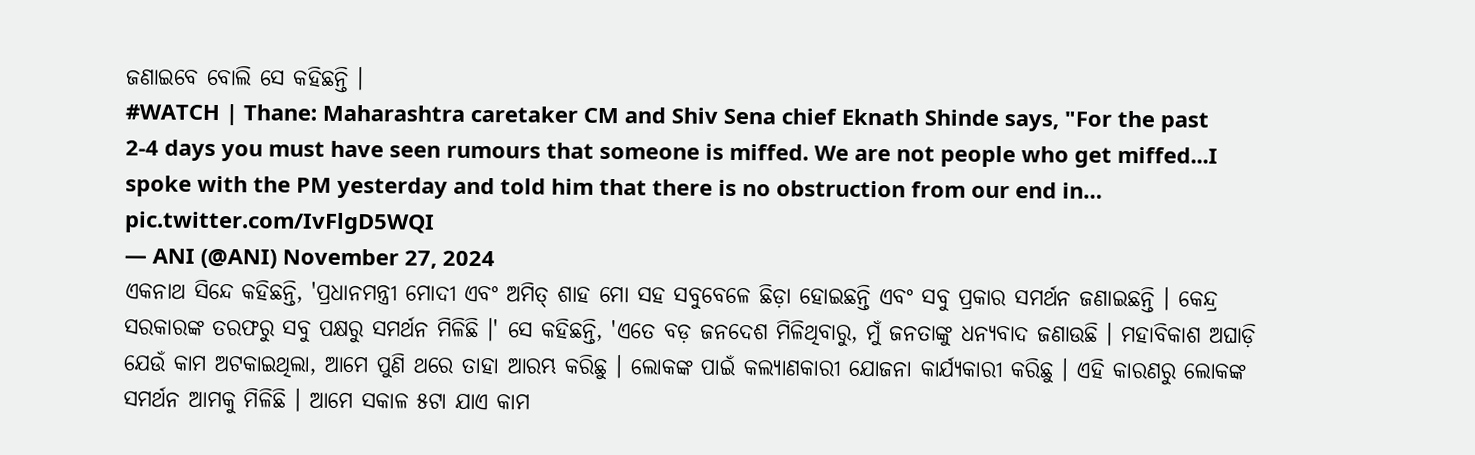ଜଣାଇବେ ବୋଲି ସେ କହିଛନ୍ତି ।
#WATCH | Thane: Maharashtra caretaker CM and Shiv Sena chief Eknath Shinde says, "For the past 2-4 days you must have seen rumours that someone is miffed. We are not people who get miffed...I spoke with the PM yesterday and told him that there is no obstruction from our end in… pic.twitter.com/IvFlgD5WQI
— ANI (@ANI) November 27, 2024
ଏକନାଥ ସିନ୍ଦେ କହିଛନ୍ତି, 'ପ୍ରଧାନମନ୍ତ୍ରୀ ମୋଦୀ ଏବଂ ଅମିତ୍ ଶାହ ମୋ ସହ ସବୁବେଳେ ଛିଡ଼ା ହୋଇଛନ୍ତି ଏବଂ ସବୁ ପ୍ରକାର ସମର୍ଥନ ଜଣାଇଛନ୍ତି । କେନ୍ଦ୍ର ସରକାରଙ୍କ ତରଫରୁ ସବୁ ପକ୍ଷରୁ ସମର୍ଥନ ମିଳିଛି ।' ସେ କହିଛନ୍ତି, 'ଏତେ ବଡ଼ ଜନଦେଶ ମିଳିଥିବାରୁ, ମୁଁ ଜନତାଙ୍କୁ ଧନ୍ୟବାଦ ଜଣାଉଛି । ମହାବିକାଶ ଅଘାଡ଼ି ଯେଉଁ କାମ ଅଟକାଇଥିଲା, ଆମେ ପୁଣି ଥରେ ତାହା ଆରମ୍ଭ କରିଛୁ । ଲୋକଙ୍କ ପାଇଁ କଲ୍ୟାଣକାରୀ ଯୋଜନା କାର୍ଯ୍ୟକାରୀ କରିଛୁ । ଏହି କାରଣରୁ ଲୋକଙ୍କ ସମର୍ଥନ ଆମକୁ ମିଳିଛି । ଆମେ ସକାଳ ୫ଟା ଯାଏ କାମ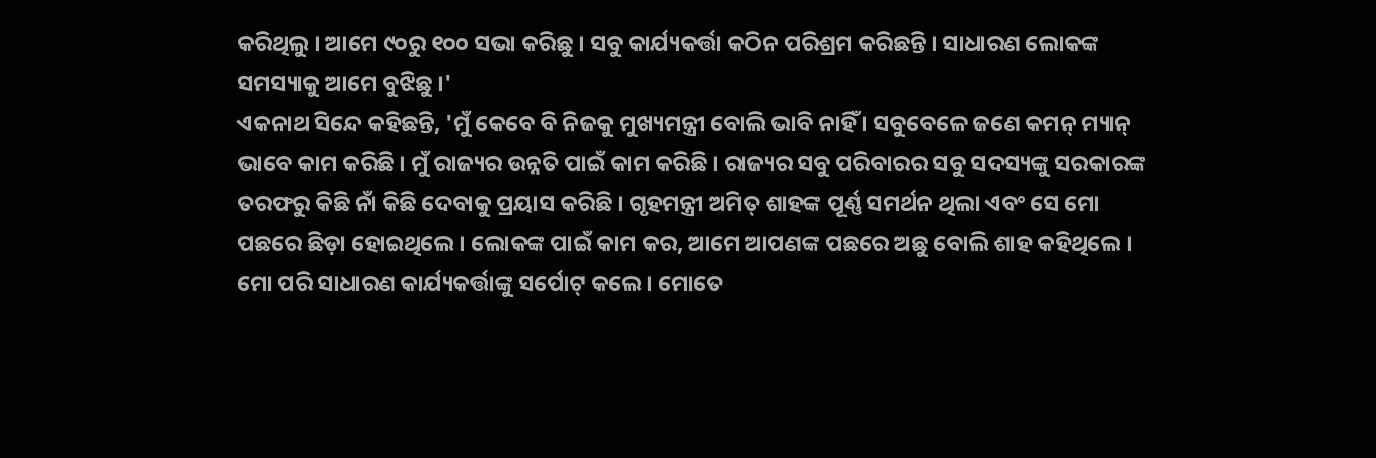କରିଥିଲୁ । ଆମେ ୯୦ରୁ ୧୦୦ ସଭା କରିଛୁ । ସବୁ କାର୍ଯ୍ୟକର୍ତ୍ତା କଠିନ ପରିଶ୍ରମ କରିଛନ୍ତି । ସାଧାରଣ ଲୋକଙ୍କ ସମସ୍ୟାକୁ ଆମେ ବୁଝିଛୁ ।'
ଏକନାଥ ସିନ୍ଦେ କହିଛନ୍ତି, 'ମୁଁ କେବେ ବି ନିଜକୁ ମୁଖ୍ୟମନ୍ତ୍ରୀ ବୋଲି ଭାବି ନାହିଁ । ସବୁବେଳେ ଜଣେ କମନ୍ ମ୍ୟାନ୍ ଭାବେ କାମ କରିଛି । ମୁଁ ରାଜ୍ୟର ଉନ୍ନତି ପାଇଁ କାମ କରିଛି । ରାଜ୍ୟର ସବୁ ପରିବାରର ସବୁ ସଦସ୍ୟଙ୍କୁ ସରକାରଙ୍କ ତରଫରୁ କିଛି ନାଁ କିଛି ଦେବାକୁ ପ୍ରୟାସ କରିଛି । ଗୃହମନ୍ତ୍ରୀ ଅମିତ୍ ଶାହଙ୍କ ପୂର୍ଣ୍ଣ ସମର୍ଥନ ଥିଲା ଏବଂ ସେ ମୋ ପଛରେ ଛିଡ଼ା ହୋଇଥିଲେ । ଲୋକଙ୍କ ପାଇଁ କାମ କର, ଆମେ ଆପଣଙ୍କ ପଛରେ ଅଛୁ ବୋଲି ଶାହ କହିଥିଲେ । ମୋ ପରି ସାଧାରଣ କାର୍ଯ୍ୟକର୍ତ୍ତାଙ୍କୁ ସର୍ପୋଟ୍ କଲେ । ମୋତେ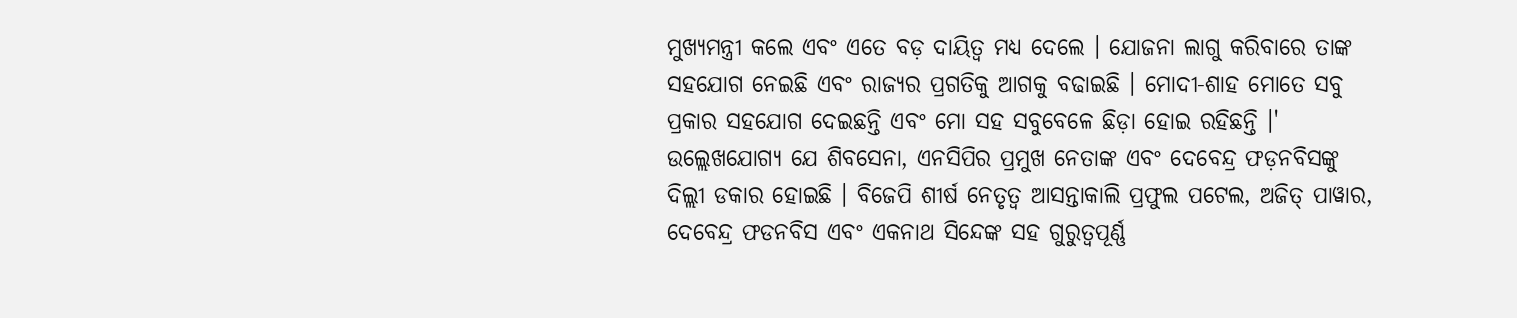ମୁଖ୍ୟମନ୍ତ୍ରୀ କଲେ ଏବଂ ଏତେ ବଡ଼ ଦାୟିତ୍ୱ ମଧ୍ୟ ଦେଲେ । ଯୋଜନା ଲାଗୁ କରିବାରେ ତାଙ୍କ ସହଯୋଗ ନେଇଛି ଏବଂ ରାଜ୍ୟର ପ୍ରଗତିକୁ ଆଗକୁ ବଢାଇଛି । ମୋଦୀ-ଶାହ ମୋତେ ସବୁ ପ୍ରକାର ସହଯୋଗ ଦେଇଛନ୍ତି ଏବଂ ମୋ ସହ ସବୁବେଳେ ଛିଡ଼ା ହୋଇ ରହିଛନ୍ତି ।'
ଉଲ୍ଲେଖଯୋଗ୍ୟ ଯେ ଶିବସେନା, ଏନସିପିର ପ୍ରମୁଖ ନେତାଙ୍କ ଏବଂ ଦେବେନ୍ଦ୍ର ଫଡ଼ନବିସଙ୍କୁ ଦିଲ୍ଲୀ ଡକାର ହୋଇଛି । ବିଜେପି ଶୀର୍ଷ ନେତୃତ୍ୱ ଆସନ୍ତାକାଲି ପ୍ରଫୁଲ ପଟେଲ, ଅଜିତ୍ ପାୱାର, ଦେବେନ୍ଦ୍ର ଫଡନବିସ ଏବଂ ଏକନାଥ ସିନ୍ଦେଙ୍କ ସହ ଗୁରୁତ୍ୱପୂର୍ଣ୍ଣ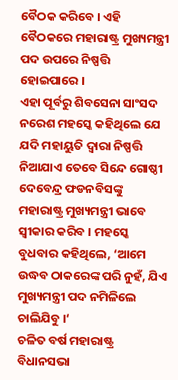ବୈଠକ କରିବେ । ଏହି ବୈଠକରେ ମହାରାଷ୍ଟ୍ର ମୁଖ୍ୟମନ୍ତ୍ରୀ ପଦ ଉପରେ ନିଷ୍ପତ୍ତି ହୋଇପାରେ ।
ଏହା ପୂର୍ବରୁ ଶିବସେନା ସାଂସଦ ନରେଶ ମହସ୍କେ କହିଥିଲେ ଯେ ଯଦି ମହାୟୁତି ଦ୍ୱାରା ନିଷ୍ପତ୍ତି ନିଆଯାଏ ତେବେ ସିନ୍ଦେ ଗୋଷ୍ଠୀ ଦେବେନ୍ଦ୍ର ଫଡନବିସଙ୍କୁ ମହାରାଷ୍ଟ୍ର ମୁଖ୍ୟମନ୍ତ୍ରୀ ଭାବେ ସ୍ୱୀକାର କରିବ । ମହସ୍କେ ବୁଧବାର କହିଥିଲେ, ‘ଆମେ ଉଦ୍ଧବ ଠାକରେଙ୍କ ପରି ନୁହଁ, ଯିଏ ମୁଖ୍ୟମନ୍ତ୍ରୀ ପଦ ନମିଳିଲେ ଚାଲିଯିବୁ ।‘
ଚଳିତ ବର୍ଷ ମହାରାଷ୍ଟ୍ର ବିଧାନସଭା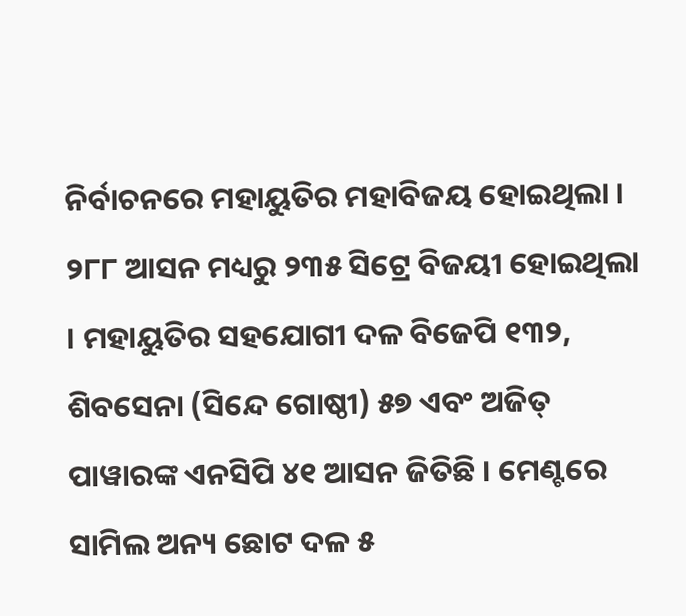ନିର୍ବାଚନରେ ମହାୟୁତିର ମହାବିଜୟ ହୋଇଥିଲା । ୨୮୮ ଆସନ ମଧ୍ୟରୁ ୨୩୫ ସିଟ୍ରେ ବିଜୟୀ ହୋଇଥିଲା । ମହାୟୁତିର ସହଯୋଗୀ ଦଳ ବିଜେପି ୧୩୨, ଶିବସେନା (ସିନ୍ଦେ ଗୋଷ୍ଠୀ) ୫୭ ଏବଂ ଅଜିତ୍ ପାୱାରଙ୍କ ଏନସିପି ୪୧ ଆସନ ଜିତିଛି । ମେଣ୍ଟରେ ସାମିଲ ଅନ୍ୟ ଛୋଟ ଦଳ ୫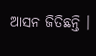ଆସନ ଜିତିଛନ୍ତି ।